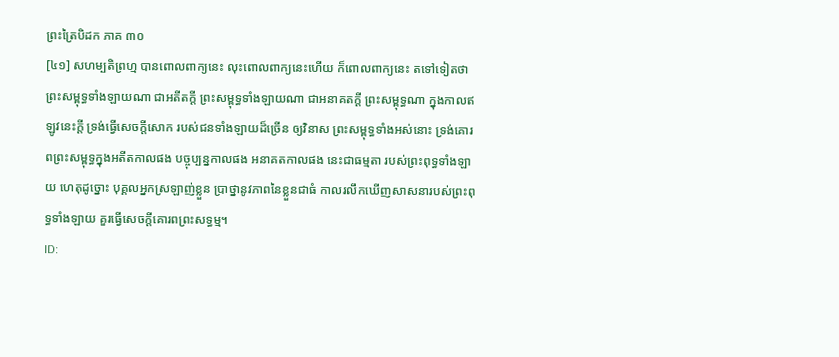ព្រះត្រៃបិដក ភាគ ៣០
[៤១] សហម្បតិព្រហ្ម បានពោលពាក្យនេះ លុះពោលពាក្យនេះហើយ ក៏ពោលពាក្យនេះ តទៅទៀតថា
ព្រះសម្ពុទ្ធទាំងឡាយណា ជាអតីតក្តី ព្រះសម្ពុទ្ធទាំងឡាយណា ជាអនាគតក្តី ព្រះសម្ពុទ្ធណា ក្នុងកាលឥឡូវនេះក្តី ទ្រង់ធ្វើសេចក្តីសោក របស់ជនទាំងឡាយដ៏ច្រើន ឲ្យវិនាស ព្រះសម្ពុទ្ធទាំងអស់នោះ ទ្រង់គោរពព្រះសម្ពុទ្ធក្នុងអតីតកាលផង បច្ចុប្បន្នកាលផង អនាគតកាលផង នេះជាធម្មតា របស់ព្រះពុទ្ធទាំងឡាយ ហេតុដូច្នោះ បុគ្គលអ្នកស្រឡាញ់ខ្លួន ប្រាថ្នានូវភាពនៃខ្លួនជាធំ កាលរលឹកឃើញសាសនារបស់ព្រះពុទ្ធទាំងឡាយ គួរធ្វើសេចក្តីគោរពព្រះសទ្ធម្ម។
ID: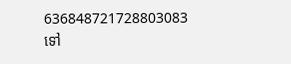636848721728803083
ទៅ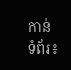កាន់ទំព័រ៖